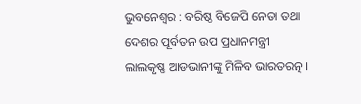ଭୁବନେଶ୍ବର : ବରିଷ୍ଠ ବିଜେପି ନେତା ତଥା ଦେଶର ପୂର୍ବତନ ଉପ ପ୍ରଧାନମନ୍ତ୍ରୀ ଲାଲକୃଷ୍ଣ ଆଡଭାନୀଙ୍କୁ ମିଳିବ ଭାରତରତ୍ନ ।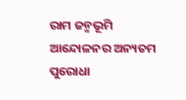ରାମ ଜନ୍ମଭୂମି ଆନ୍ଦୋଳନର ଅନ୍ୟତମ ପୁରୋଧା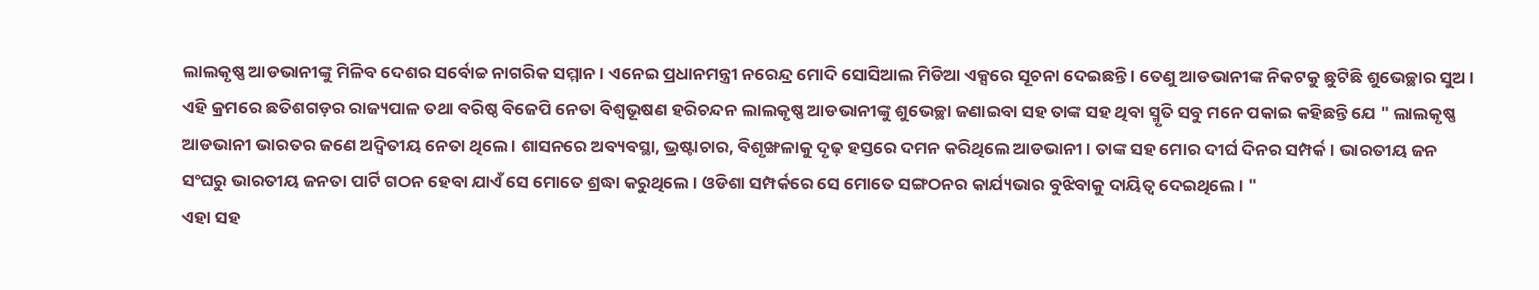ଲାଲକୃଷ୍ଣ ଆଡଭାନୀଙ୍କୁ ମିଳିବ ଦେଶର ସର୍ବୋଚ୍ଚ ନାଗରିକ ସମ୍ମାନ । ଏନେଇ ପ୍ରଧାନମନ୍ତ୍ରୀ ନରେନ୍ଦ୍ର ମୋଦି ସୋସିଆଲ ମିଡିଆ ଏକ୍ସରେ ସୂଚନା ଦେଇଛନ୍ତି । ତେଣୁ ଆଡଭାନୀଙ୍କ ନିକଟକୁ ଛୁଟିଛି ଶୁଭେଚ୍ଛାର ସୁଅ । ଏହି କ୍ରମରେ ଛତିଶଗଡ଼ର ରାଜ୍ୟପାଳ ତଥା ବରିଷ୍ଠ ବିଜେପି ନେତା ବିଶ୍ବଭୂଷଣ ହରିଚନ୍ଦନ ଲାଲକୃଷ୍ଣ ଆଡଭାନୀଙ୍କୁ ଶୁଭେଚ୍ଛା ଜଣାଇବା ସହ ତାଙ୍କ ସହ ଥିବା ସ୍ମୃତି ସବୁ ମନେ ପକାଇ କହିଛନ୍ତି ଯେ " ଲାଲକୃଷ୍ଣ ଆଡଭାନୀ ଭାରତର ଜଣେ ଅଦ୍ବିତୀୟ ନେତା ଥିଲେ । ଶାସନରେ ଅବ୍ୟବସ୍ଥା, ଭ୍ରଷ୍ଟାଚାର, ବିଶୃଙ୍ଖଳାକୁ ଦୃଢ଼ ହସ୍ତରେ ଦମନ କରିଥିଲେ ଆଡଭାନୀ । ତାଙ୍କ ସହ ମୋର ଦୀର୍ଘ ଦିନର ସମ୍ପର୍କ । ଭାରତୀୟ ଜନ ସଂଘରୁ ଭାରତୀୟ ଜନତା ପାର୍ଟି ଗଠନ ହେବା ଯାଏଁ ସେ ମୋତେ ଶ୍ରଦ୍ଧା କରୁଥିଲେ । ଓଡିଶା ସମ୍ପର୍କରେ ସେ ମୋତେ ସଙ୍ଗଠନର କାର୍ଯ୍ୟଭାର ବୁଝିବାକୁ ଦାୟିତ୍ବ ଦେଇଥିଲେ । "
ଏହା ସହ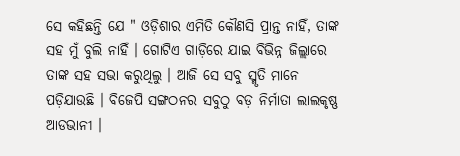ସେ କହିଛନ୍ତି ଯେ " ଓଡ଼ିଶାର ଏମିତି କୌଣସି ପ୍ରାନ୍ତ ନାହିଁ, ତାଙ୍କ ସହ ମୁଁ ବୁଲି ନାହିଁ । ଗୋଟିଏ ଗାଡ଼ିରେ ଯାଇ ବିଭିନ୍ନ ଜିଲ୍ଲାରେ ତାଙ୍କ ସହ ସଭା କରୁଥିଲୁ । ଆଜି ସେ ସବୁ ସ୍ମୃତି ମାନେ ପଡ଼ିଯାଉଛି । ବିଜେପି ସଙ୍ଗଠନର ସବୁଠୁ ବଡ଼ ନିର୍ମାତା ଲାଲକୃଷ୍ଣ ଆଡଭାନୀ ।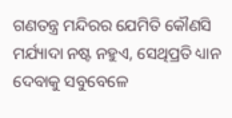ଗଣତନ୍ତ୍ର ମନ୍ଦିରର ଯେମିତି କୌଣସି ମର୍ଯ୍ୟାଦା ନଷ୍ଟ ନହୁଏ, ସେଥିପ୍ରତି ଧ୍ୟାନ ଦେବାକୁ ସବୁବେଳେ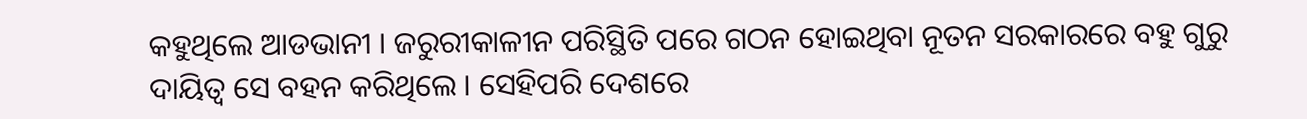କହୁଥିଲେ ଆଡଭାନୀ । ଜରୁରୀକାଳୀନ ପରିସ୍ଥିତି ପରେ ଗଠନ ହୋଇଥିବା ନୂତନ ସରକାରରେ ବହୁ ଗୁରୁ ଦାୟିତ୍ବ ସେ ବହନ କରିଥିଲେ । ସେହିପରି ଦେଶରେ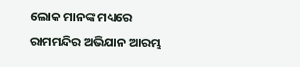ଲୋକ ମାନଙ୍କ ମଧ୍ୟରେ ରାମମନ୍ଦିର ଅଭିଯାନ ଆରମ୍ଭ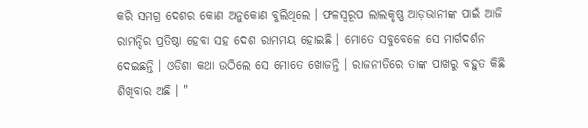କରି ସମଗ୍ର ଦେଶର କୋଣ ଅନୁକୋଣ ବୁଲିଥିଲେ । ଫଳସ୍ବରୂପ ଲାଲକୃଷ୍ଣ ଆଡ଼ଭାନୀଙ୍କ ପାଇଁ ଆଜି ରାମନ୍ଦିର ପ୍ରତିଷ୍ଠା ହେବା ସହ ଦେଶ ରାମମୟ ହୋଇଛି । ମୋତେ ସବୁବେଳେ ସେ ମାର୍ଗଦର୍ଶନ ଦେଇଛନ୍ତି । ଓଡିଶା କଥା ଉଠିଲେ ସେ ମୋତେ ଖୋଜନ୍ତି । ରାଜନୀତିରେ ତାଙ୍କ ପାଖରୁ ବହୁତ କିଛି ଶିଖିବାର ଅଛି । "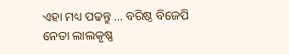ଏହା ମଧ୍ୟ ପଢନ୍ତୁ ... ବରିଷ୍ଠ ବିଜେପି ନେତା ଲାଲକୃଷ୍ଣ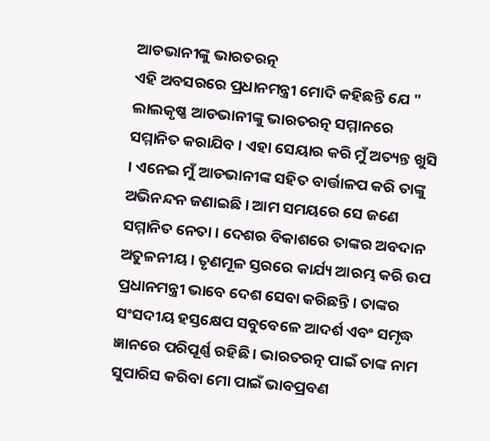ଆଡଭାନୀଙ୍କୁ ଭାରତରତ୍ନ
ଏହି ଅବସରରେ ପ୍ରଧାନମନ୍ତ୍ରୀ ମୋଦି କହିଛନ୍ତି ଯେ " ଲାଲକୃଷ୍ଣ ଆଡଭାନୀଙ୍କୁ ଭାରତରତ୍ନ ସମ୍ମାନରେ ସମ୍ମାନିତ କରାଯିବ । ଏହା ସେୟାର କରି ମୁଁ ଅତ୍ୟନ୍ତ ଖୁସି । ଏନେଇ ମୁଁ ଆଡଭାନୀଙ୍କ ସହିତ ବାର୍ତ୍ତାଳପ କରି ତାଙ୍କୁ ଅଭିନନ୍ଦନ ଜଣାଇଛି । ଆମ ସମୟରେ ସେ ଜଣେ ସମ୍ମାନିତ ନେତା । ଦେଶର ବିକାଶରେ ତାଙ୍କର ଅବଦାନ ଅତୁଳନୀୟ । ତୃଣମୂଳ ସ୍ତରରେ କାର୍ଯ୍ୟ ଆରମ୍ଭ କରି ଉପ ପ୍ରଧାନମନ୍ତ୍ରୀ ଭାବେ ଦେଶ ସେବା କରିଛନ୍ତି । ତାଙ୍କର ସଂସଦୀୟ ହସ୍ତକ୍ଷେପ ସବୁବେଳେ ଆଦର୍ଶ ଏବଂ ସମୃଦ୍ଧ ଜ୍ଞାନରେ ପରିପୂର୍ଣ୍ଣ ରହିଛି । ଭାରତରତ୍ନ ପାଇଁ ତାଙ୍କ ନାମ ସୁପାରିସ କରିବା ମୋ ପାଇଁ ଭାବପ୍ରବଣ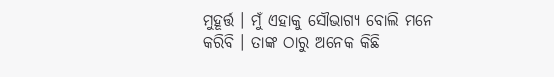ମୁହୂର୍ତ୍ତ । ମୁଁ ଏହାକୁ ସୌଭାଗ୍ୟ ବୋଲି ମନେ କରିବି । ତାଙ୍କ ଠାରୁ ଅନେକ କିଛି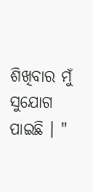ଶିଖିବାର ମୁଁ ସୁଯୋଗ ପାଇଛି । "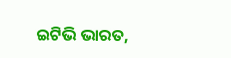ଇଟିଭି ଭାରତ,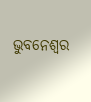ଭୁବନେଶ୍ବର